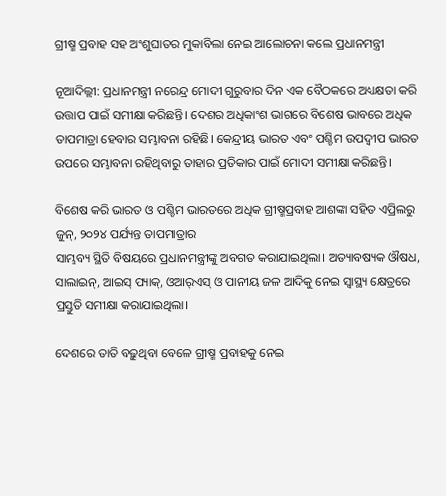ଗ୍ରୀଷ୍ମ ପ୍ରବାହ ସହ ଅଂଶୁଘାତର ମୁକାବିଲା ନେଇ ଆଲୋଚନା କଲେ ପ୍ରଧାନମନ୍ତ୍ରୀ

ନୂଆଦିଲ୍ଲୀ: ପ୍ରଧାନମନ୍ତ୍ରୀ ନରେନ୍ଦ୍ର ମୋଦୀ ଗୁରୁବାର ଦିନ ଏକ ବୈଠକରେ ଅଧ୍ୟକ୍ଷତା କରି ଉତ୍ତାପ ପାଇଁ ସମୀକ୍ଷା କରିଛନ୍ତି। ଦେଶର ଅଧିକାଂଶ ଭାଗରେ ବିଶେଷ ଭାବରେ ଅଧିକ ତାପମାତ୍ରା ହେବାର ସମ୍ଭାବନା ରହିଛି। କେନ୍ଦ୍ରୀୟ ଭାରତ ଏବଂ ପଶ୍ଚିମ ଉପଦ୍ୱୀପ ଭାରତ ଉପରେ ସମ୍ଭାବନା ରହିଥିବାରୁ ତାହାର ପ୍ରତିକାର ପାଇଁ ମୋଦୀ ସମୀକ୍ଷା କରିଛନ୍ତି।

ବିଶେଷ କରି ଭାରତ ଓ ପଶ୍ଚିମ ଭାରତରେ ଅଧିକ ଗ୍ରୀଷ୍ମପ୍ରବାହ ଆଶଙ୍କା ସହିତ ଏପ୍ରିଲରୁ ଜୁନ୍, ୨୦୨୪ ପର୍ଯ୍ୟନ୍ତ ତାପମାତ୍ରାର
ସାମ୍ଭବ୍ୟ ସ୍ଥିତି ବିଷୟରେ ପ୍ରଧାନମନ୍ତ୍ରୀଙ୍କୁ ଅବଗତ କରାଯାଇଥିଲା। ଅତ୍ୟାବଷ୍ୟକ ଔଷଧ, ସାଲାଇନ୍‌, ଆଇସ୍‌ ପ୍ୟାକ୍‌, ଓଆର୍‌ଏସ୍‌ ଓ ପାନୀୟ ଜଳ ଆଦିକୁ ନେଇ ସ୍ବାସ୍ଥ୍ୟ କ୍ଷେତ୍ରରେ ପ୍ରସ୍ତୁତି ସମୀକ୍ଷା କରାଯାଇଥିଲା।

ଦେଶରେ ତାତି ବଢ଼ୁଥିବା ବେଳେ ଗ୍ରୀଷ୍ମ ପ୍ରବାହକୁ ନେଇ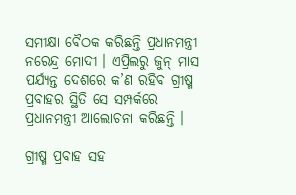ସମୀକ୍ଷା ବୈଠକ କରିଛନ୍ତି ପ୍ରଧାନମନ୍ତ୍ରୀ ନରେନ୍ଦ୍ର ମୋଦୀ । ଏପ୍ରିଲରୁ ଜୁନ୍ ମାସ ପର୍ଯ୍ୟନ୍ତ ଦେଶରେ କ’ଣ ରହିବ ଗ୍ରୀଷ୍ମ ପ୍ରବାହର ସ୍ଥିତି ସେ ସମ୍ପର୍କରେ ପ୍ରଧାନମନ୍ତ୍ରୀ ଆଲୋଚନା କରିଛନ୍ତି ।

ଗ୍ରୀଷ୍ମ ପ୍ରବାହ ସହ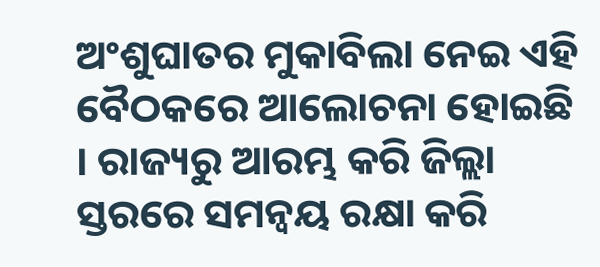ଅଂଶୁଘାତର ମୁକାବିଲା ନେଇ ଏହି ବୈଠକରେ ଆଲୋଚନା ହୋଇଛି । ରାଜ୍ୟରୁ ଆରମ୍ଭ କରି ଜିଲ୍ଲା ସ୍ତରରେ ସମନ୍ୱୟ ରକ୍ଷା କରି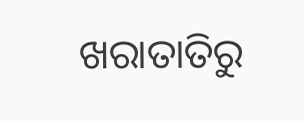ଖରାତାତିରୁ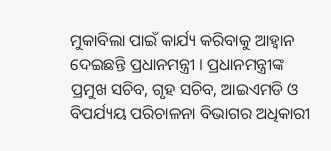ମୁକାବିଲା ପାଇଁ କାର୍ଯ୍ୟ କରିବାକୁ ଆହ୍ୱାନ ଦେଇଛନ୍ତି ପ୍ରଧାନମନ୍ତ୍ରୀ । ପ୍ରଧାନମନ୍ତ୍ରୀଙ୍କ ପ୍ରମୁଖ ସଚିବ, ଗୃହ ସଚିବ, ଆଇଏମଡି ଓ ବିପର୍ଯ୍ୟୟ ପରିଚାଳନା ବିଭାଗର ଅଧିକାରୀ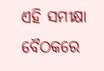ଏହି ସମୀକ୍ଷା ବୈଠକରେ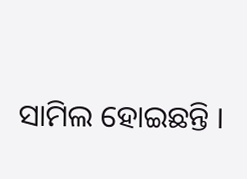ସାମିଲ ହୋଇଛନ୍ତି ।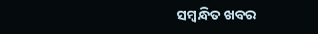ସମ୍ବନ୍ଧିତ ଖବର